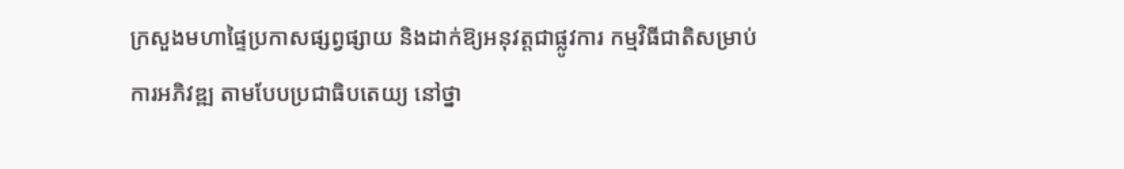ក្រសួងមហាផ្ទៃប្រកាសផ្សព្វផ្សាយ និងដាក់ឱ្យអនុវត្តជាផ្លូវការ កម្មវិធីជាតិសម្រាប់ការអភិវឌ្ឍ តាមបែបប្រជាធិបតេយ្យ នៅថ្នា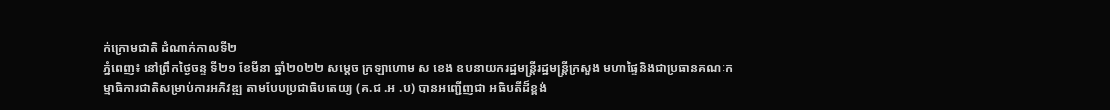ក់ក្រោមជាតិ ដំណាក់កាលទី២
ភ្នំពេញ៖ នៅព្រឹកថ្ងៃចន្ទ ទី២១ ខែមីនា ឆ្នាំ២០២២ សម្ដេច ក្រឡាហោម ស ខេង ឧបនាយករដ្ឋមន្ដ្រីរដ្ឋមន្ដ្រីក្រសួង មហាផ្ទៃនិងជាប្រធានគណៈកម្មាធិការជាតិសម្រាប់ការអភិវឌ្ឍ តាមបែបប្រជាធិបតេយ្យ (គ.ជ .អ .ប) បានអញ្ជើញជា អធិបតីដ៏ខ្ពង់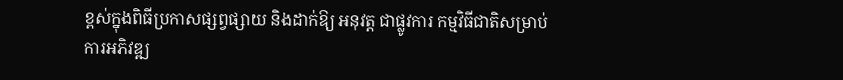ខ្ពស់ក្នុងពិធីប្រកាសផ្សព្វផ្សាយ និងដាក់ឱ្យ អនុវត្ត ជាផ្លូវការ កម្មវិធីជាតិសម្រាប់ការអភិវឌ្ឍ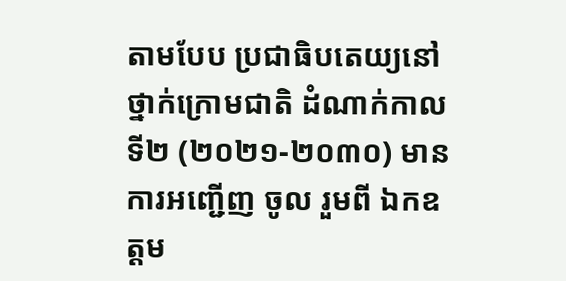តាមបែប ប្រជាធិបតេយ្យនៅថ្នាក់ក្រោមជាតិ ដំណាក់កាលទី២ (២០២១-២០៣០) មានការអញ្ជើញ ចូល រួមពី ឯកឧត្តម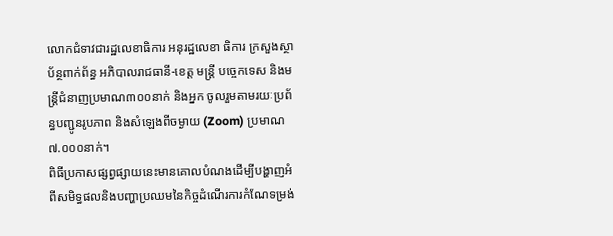លោកជំទាវជារដ្ឋលេខាធិការ អនុរដ្ឋលេខា ធិការ ក្រសួងស្ថាប័ន្ថពាក់ព័ន្ធ អភិបាលរាជធានី-ខេត្ត មន្ត្រី បច្ចេកទេស និងមន្ត្រីជំនាញប្រមាណ៣០០នាក់ និងអ្នក ចូលរួមតាមរយៈប្រព័ន្ធបញ្ជូនរូបភាព និងសំឡេងពីចម្ងាយ (Zoom) ប្រមាណ ៧.០០០នាក់។
ពិធីប្រកាសផ្សព្វផ្សាយនេះមានគោលបំណងដើម្បីបង្ហាញអំពីសមិទ្ធផលនិងបញ្ហាប្រឈមនៃកិច្ចដំណើរការកំណែទម្រង់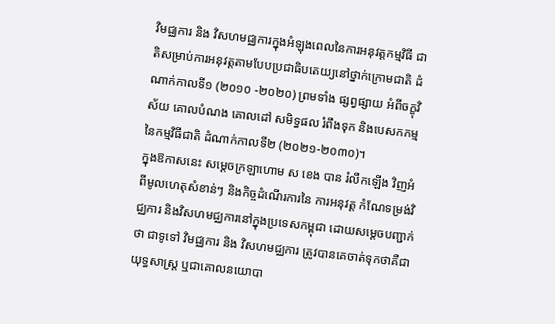វិមជ្ឈការ និង វិសហមជ្ឈការក្នុងអំឡុងពេលនៃការអនុវត្តកម្មវិធី ជាតិសម្រាប់ការអនុវត្តតាមបែបប្រជាធិបតេយ្យនៅថ្នាក់ក្រោមជាតិ ដំណាក់កាលទី១ (២០១០ -២០២០) ព្រមទាំង ផ្សព្វផ្សាយ អំពីចក្ខុវិស័យ គោលបំណង គោលដៅ សមិទ្ធផល រំពឹងទុក និងបេសកកម្មនៃកម្មវិធីជាតិ ដំណាក់កាលទី២ (២០២១-២០៣០)។
ក្នុងឱកាសនេះ សម្តេចក្រឡាហោម ស ខេង បាន រំលឹកឡើង វិញអំពីមូលហេតុសំខាន់ៗ និងកិច្ចដំណើរការនៃ ការអនុវត្ត កំណែទម្រង់វិជ្ឈការ និងវិសហមជ្ឈការនៅក្នុងប្រទេសកម្ពុជា ដោយសម្តេចបញ្ជាក់ថា ជាទូទៅ វិមជ្ឈការ និង វិសហមជ្ឈការ ត្រូវបានគេចាត់ទុកថាគឺជាយុទ្ធសាស្ត្រ ឬជាគោលនយោបា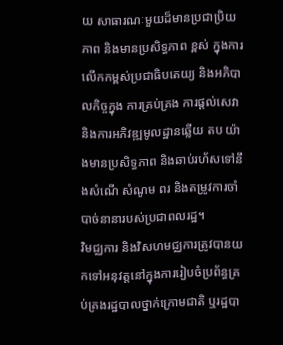យ សាធារណៈមួយដ៏មានប្រជាប្រិយភាព និងមានប្រសិទ្ធភាព ខ្ពស់ ក្នុងការលើកកម្ពស់ប្រជាធិបតេយ្យ និងអភិបាលកិច្ចក្នុង ការគ្រប់គ្រង ការផ្តល់សេវា និងការអភិវឌ្ឍមូលដ្ឋានឆ្លើយ តប យ៉ាងមានប្រសិទ្ធភាព និងឆាប់រហ័សទៅនឹងសំណើ សំណូម ពរ និងតម្រូវការចាំបាច់នានារបស់ប្រជាពលរដ្ឋ។
វិមជ្ឈការ និងវិសហមជ្ឈការត្រូវបានយកទៅអនុវត្តនៅក្នុងការរៀបចំប្រព័ន្ធគ្រប់គ្រងរដ្ឋបាលថ្នាក់ក្រោមជាតិ ឬរដ្ឋបា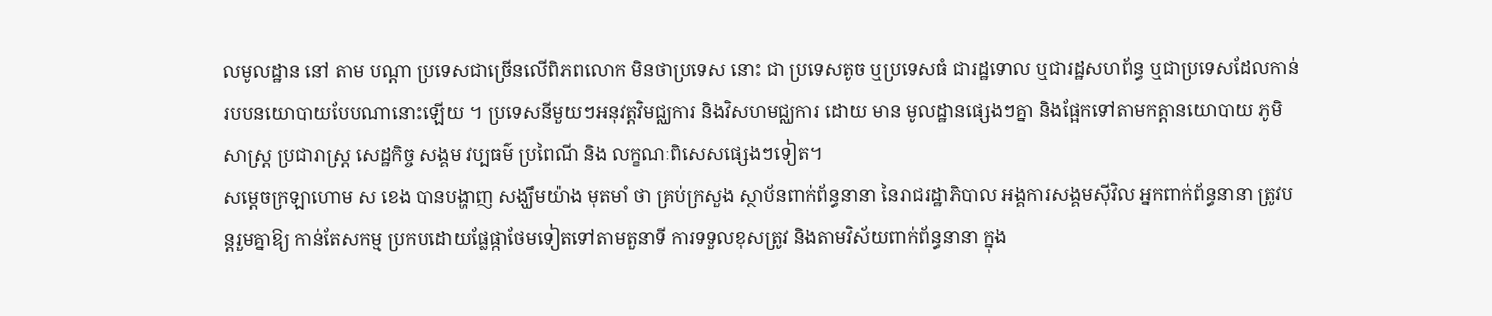លមូលដ្ឋាន នៅ តាម បណ្ដា ប្រទេសជាច្រើនលើពិភពលោក មិនថាប្រទេស នោះ ជា ប្រទេសតូច ឬប្រទេសធំ ជារដ្ឋទោល ឬជារដ្ឋសហព័ន្ធ ឬជាប្រទេសដែលកាន់របបនយោបាយបែបណានោះឡើយ ។ ប្រទេសនីមួយៗអនុវត្តវិមជ្ឈការ និងវិសហមជ្ឈការ ដោយ មាន មូលដ្ឋានផ្សេងៗគ្នា និងផ្អែកទៅតាមកត្តានយោបាយ ភូមិសាស្ត្រ ប្រជារាស្ត្រ សេដ្ឋកិច្ច សង្គម វប្បធម៌ ប្រពៃណី និង លក្ខណៈពិសេសផ្សេងៗទៀត។
សម្តេចក្រឡាហោម ស ខេង បានបង្ហាញ សង្ឃឹមយ៉ាង មុតមាំ ថា គ្រប់ក្រសួង ស្ថាប័នពាក់ព័ន្ធនានា នៃរាជរដ្ឋាភិបាល អង្គការសង្គមស៊ីវិល អ្នកពាក់ព័ន្ធនានា ត្រូវបន្តរួមគ្នាឱ្យ កាន់តែសកម្ម ប្រកបដោយផ្លែផ្កាថែមទៀតទៅតាមតួនាទី ការទទួលខុសត្រូវ និងតាមវិស័យពាក់ព័ន្ធនានា ក្នុង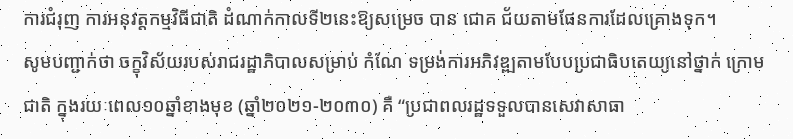ការជំរុញ ការអនុវត្តកម្មវិធីជាតិ ដំណាក់កាលទី២នេះឱ្យសម្រេច បាន ជោគ ជ័យតាមផែនការដែលគ្រោងទុក។
សូមបញ្ជាក់ថា ចក្ខុវិស័យរបស់រាជរដ្ឋាភិបាលសម្រាប់ កំណែ ទម្រង់ការអភិវឌ្ឍតាមបែបប្រជាធិបតេយ្យនៅថ្នាក់ ក្រោមជាតិ ក្នុងរយៈពេល១០ឆ្នាំខាងមុខ (ឆ្នាំ២០២១-២០៣០) គឺ “ប្រជាពលរដ្ឋទទួលបានសេវាសាធា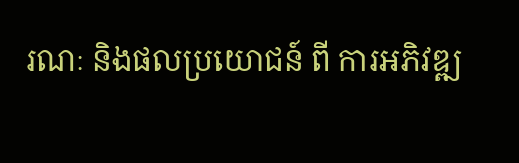រណៈ និងផលប្រយោជន៍ ពី ការអភិវឌ្ឍ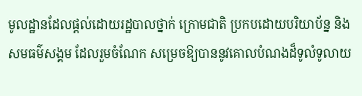មូលដ្ឋានដែលផ្តល់ដោយរដ្ឋបាលថ្នាក់ ក្រោមជាតិ ប្រកបដោយបរិយាប័ន្ន និងសមធម៌សង្គម ដែលរួមចំណែក សម្រេចឱ្យបាននូវគោលបំណងដ៏ទូលំទូលាយ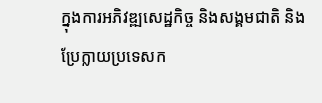ក្នុងការអភិវឌ្ឍសេដ្ឋកិច្ច និងសង្គមជាតិ និងប្រែក្លាយប្រទេសក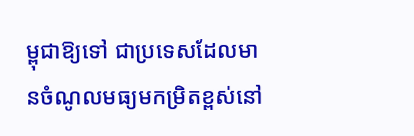ម្ពុជាឱ្យទៅ ជាប្រទេសដែលមានចំណូលមធ្យមកម្រិតខ្ពស់នៅ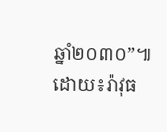ឆ្នាំ២០៣០”៕
ដោយ៖រ៉ាវុធ